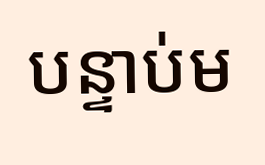បន្ទាប់ម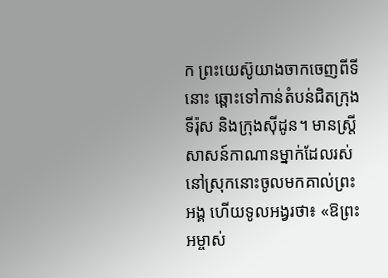ក ព្រះយេស៊ូយាងចាកចេញពីទីនោះ ឆ្ពោះទៅកាន់តំបន់ជិតក្រុងទីរ៉ុស និងក្រុងស៊ីដូន។ មានស្ត្រីសាសន៍កាណានម្នាក់ដែលរស់នៅស្រុកនោះចូលមកគាល់ព្រះអង្គ ហើយទូលអង្វរថា៖ «ឱព្រះអម្ចាស់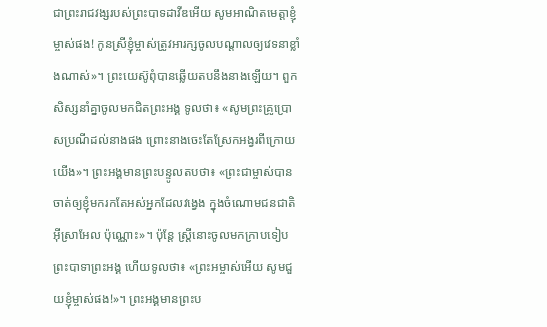ជាព្រះរាជវង្សរបស់ព្រះបាទដាវីឌអើយ សូមអាណិតមេត្តាខ្ញុំម្ចាស់ផង! កូនស្រីខ្ញុំម្ចាស់ត្រូវអារក្សចូលបណ្ដាលឲ្យវេទនាខ្លាំងណាស់»។ ព្រះយេស៊ូពុំបានឆ្លើយតបនឹងនាងឡើយ។ ពួកសិស្សនាំគ្នាចូលមកជិតព្រះអង្គ ទូលថា៖ «សូមព្រះគ្រូប្រោសប្រណីដល់នាងផង ព្រោះនាងចេះតែស្រែកអង្វរពីក្រោយយើង»។ ព្រះអង្គមានព្រះបន្ទូលតបថា៖ «ព្រះជាម្ចាស់បានចាត់ឲ្យខ្ញុំមករកតែអស់អ្នកដែលវង្វេង ក្នុងចំណោមជនជាតិអ៊ីស្រាអែល ប៉ុណ្ណោះ»។ ប៉ុន្តែ ស្ត្រីនោះចូលមកក្រាបទៀបព្រះបាទាព្រះអង្គ ហើយទូលថា៖ «ព្រះអម្ចាស់អើយ សូមជួយខ្ញុំម្ចាស់ផង!»។ ព្រះអង្គមានព្រះប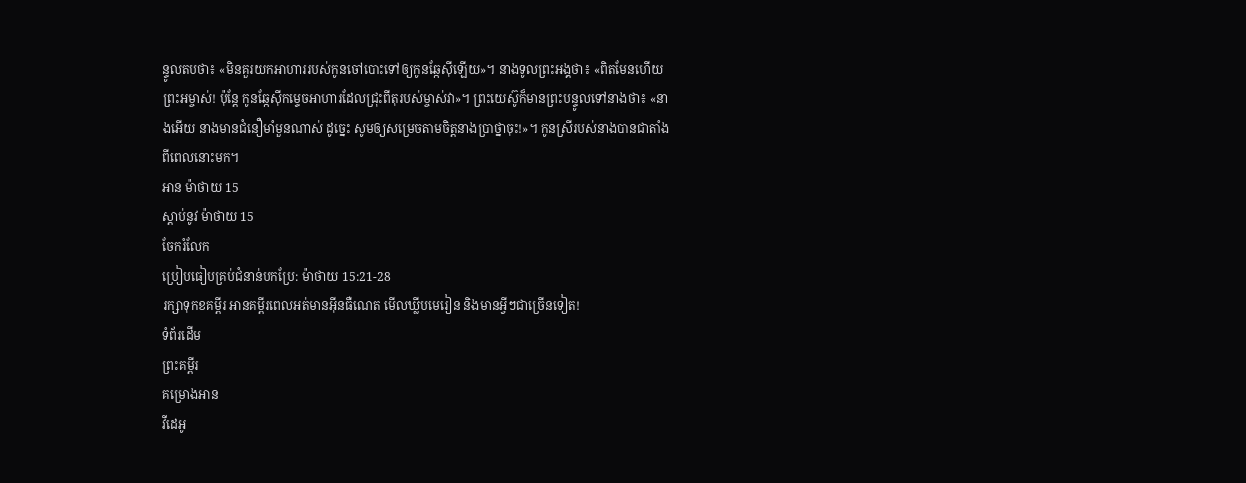ន្ទូលតបថា៖ «មិនគួរយកអាហាររបស់កូនចៅបោះទៅឲ្យកូនឆ្កែស៊ីឡើយ»។ នាងទូលព្រះអង្គថា៖ «ពិតមែនហើយព្រះអម្ចាស់! ប៉ុន្តែ កូនឆ្កែស៊ីកម្ទេចអាហារដែលជ្រុះពីតុរបស់ម្ចាស់វា»។ ព្រះយេស៊ូក៏មានព្រះបន្ទូលទៅនាងថា៖ «នាងអើយ នាងមានជំនឿមាំមួនណាស់ ដូច្នេះ សូមឲ្យសម្រេចតាមចិត្តនាងប្រាថ្នាចុះ!»។ កូនស្រីរបស់នាងបានជាតាំងពីពេលនោះមក។
អាន ម៉ាថាយ 15
ស្ដាប់នូវ ម៉ាថាយ 15
ចែករំលែក
ប្រៀបធៀបគ្រប់ជំនាន់បកប្រែ: ម៉ាថាយ 15:21-28
រក្សាទុកខគម្ពីរ អានគម្ពីរពេលអត់មានអ៊ីនធឺណេត មើលឃ្លីបមេរៀន និងមានអ្វីៗជាច្រើនទៀត!
ទំព័រដើម
ព្រះគម្ពីរ
គម្រោងអាន
វីដេអូ